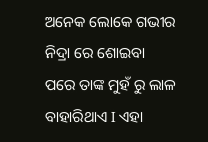ଅନେକ ଲୋକେ ଗଭୀର ନିଦ୍ରା ରେ ଶୋଇବା ପରେ ତାଙ୍କ ମୁହଁ ରୁ ଲାଳ ବାହାରିଥାଏ I ଏହା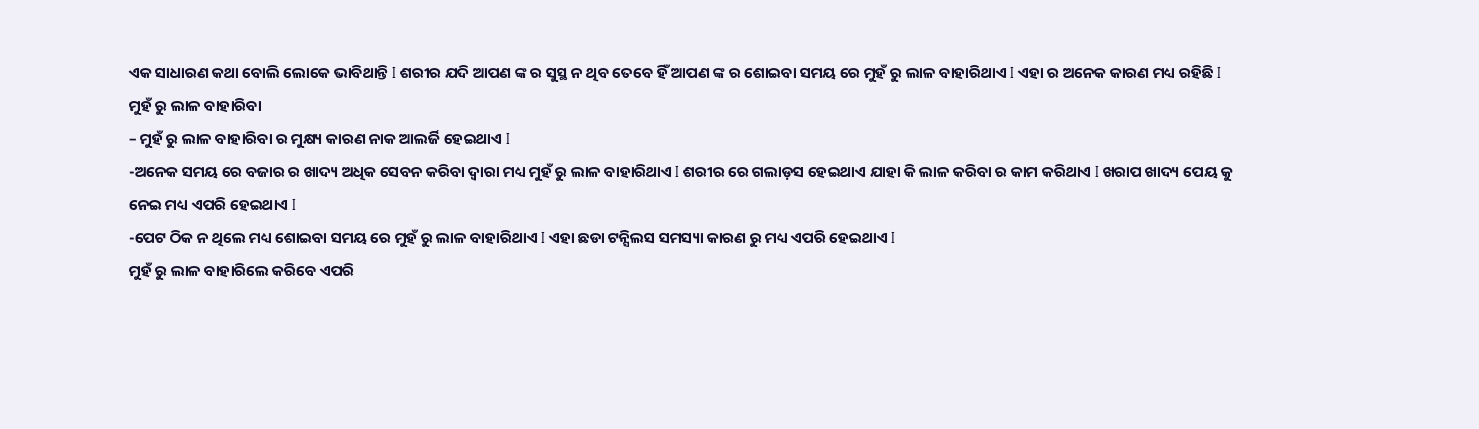ଏକ ସାଧାରଣ କଥା ବୋଲି ଲୋକେ ଭାବିଥାନ୍ତି I ଶରୀର ଯଦି ଆପଣ ଙ୍କ ର ସୁସ୍ଥ ନ ଥିବ ତେବେ ହିଁ ଆପଣ ଙ୍କ ର ଶୋଇବା ସମୟ ରେ ମୁହଁ ରୁ ଲାଳ ବାହାରିଥାଏ I ଏହା ର ଅନେକ କାରଣ ମଧ୍ୟ ରହିଛି I
ମୁହଁ ରୁ ଲାଳ ବାହାରିବା
– ମୁହଁ ରୁ ଲାଳ ବାହାରିବା ର ମୁକ୍ଷ୍ୟ କାରଣ ନାକ ଆଲର୍ଜି ହେଇଥାଏ I
-ଅନେକ ସମୟ ରେ ବଜାର ର ଖାଦ୍ୟ ଅଧିକ ସେବନ କରିବା ଦ୍ୱାରା ମଧ୍ୟ ମୁହଁ ରୁ ଲାଳ ବାହାରିଥାଏ I ଶରୀର ରେ ଗଲାଡ଼ସ ହେଇଥାଏ ଯାହା କି ଲାଳ କରିବା ର କାମ କରିଥାଏ I ଖରାପ ଖାଦ୍ୟ ପେୟ କୁ ନେଇ ମଧ୍ୟ ଏପରି ହେଇଥାଏ I
-ପେଟ ଠିକ ନ ଥିଲେ ମଧ୍ୟ ଶୋଇବା ସମୟ ରେ ମୁହଁ ରୁ ଲାଳ ବାହାରିଥାଏ I ଏହା ଛଡା ଟନ୍ସିଲସ ସମସ୍ୟା କାରଣ ରୁ ମଧ୍ୟ ଏପରି ହେଇଥାଏ I
ମୁହଁ ରୁ ଲାଳ ବାହାରିଲେ କରିବେ ଏପରି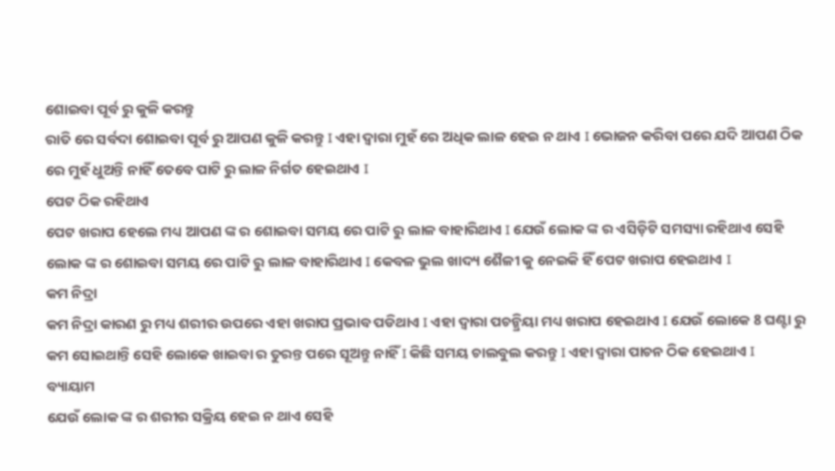ଶୋଇବା ପୂର୍ବ ରୁ କୁଳି କରନ୍ତୁ
ରାତି ରେ ସର୍ବଦା ଶୋଇବା ପୂର୍ବ ରୁ ଆପଣ କୁଳି କରନ୍ତୁ I ଏହା ଦ୍ୱାରା ମୁହଁ ରେ ଅଧିକ ଲାଳ ହେଇ ନ ଥାଏ I ଭୋଜନ କରିବା ପରେ ଯଦି ଆପଣ ଠିକ ରେ ମୁହଁ ଧୁଅନ୍ତି ନାହିଁ ତେବେ ପାଟି ରୁ ଲାଳ ନିର୍ଗତ ହେଇଥାଏ I
ପେଟ ଠିକ ରହିଥାଏ
ପେଟ ଖରାପ ହେଲେ ମଧ୍ୟ ଆପଣ ଙ୍କ ର ଶୋଇବା ସମୟ ରେ ପାଟି ରୁ ଲାଳ ବାହାରିଥାଏ I ଯେଉଁ ଲୋକ ଙ୍କ ର ଏସିଡ଼ିଟି ସମସ୍ୟା ରହିଥାଏ ସେହି ଲୋକ ଙ୍କ ର ଶୋଇବା ସମୟ ରେ ପାଟି ରୁ ଲାଳ ବାହାରିଥାଏ I କେବଳ ଭୁଲ ଖାଦ୍ୟ ଶୈଳୀ କୁ ନେଇକି ହିଁ ପେଟ ଖରାପ ହେଇଥାଏ I
କମ ନିଦ୍ରା
କମ ନିଦ୍ରା କାରଣ ରୁ ମଧ୍ୟ ଶରୀର ଉପରେ ଏହା ଖରାପ ପ୍ରଭାବ ପଡିଥାଏ I ଏହା ଦ୍ୱାରା ପଚନ୍କ୍ରିୟା ମଧ୍ୟ ଖରାପ ହେଇଥାଏ I ଯେଉଁ ଲୋକେ 8 ଘଣ୍ଟା ରୁ କମ ସୋଇଥାନ୍ତି ସେହି ଲୋକେ ଖାଇବା ର ତୁରନ୍ତ ପରେ ସୂଅନ୍ତୁ ନାହିଁ I କିଛି ସମୟ ଚାଲବୁଲ କରନ୍ତୁ I ଏହା ଦ୍ୱାରା ପାଚନ ଠିକ ହେଇଥାଏ I
ବ୍ୟାୟାମ
ଯେଉଁ ଲୋକ ଙ୍କ ର ଶରୀର ସକ୍ରିୟ ହେଇ ନ ଥାଏ ସେହି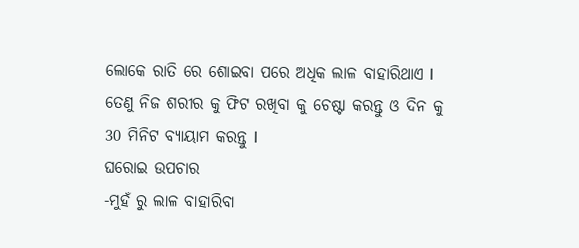ଲୋକେ ରାତି ରେ ଶୋଇବା ପରେ ଅଧିକ ଲାଳ ବାହାରିଥାଏ I ତେଣୁ ନିଜ ଶରୀର କୁ ଫିଟ ରଖିବା କୁ ଚେଷ୍ଟା କରନ୍ତୁ ଓ ଦିନ କୁ 30 ମିନିଟ ବ୍ୟାୟାମ କରନ୍ତୁ I
ଘରୋଇ ଉପଚାର
-ମୁହଁ ରୁ ଲାଳ ବାହାରିବା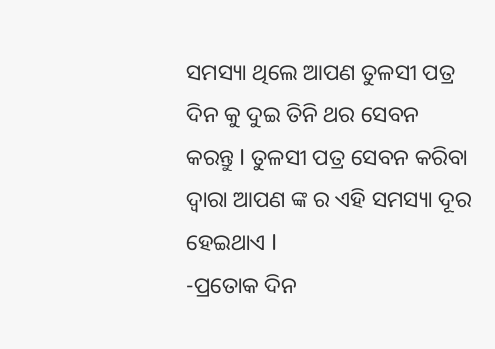ସମସ୍ୟା ଥିଲେ ଆପଣ ତୁଳସୀ ପତ୍ର ଦିନ କୁ ଦୁଇ ତିନି ଥର ସେବନ କରନ୍ତୁ I ତୁଳସୀ ପତ୍ର ସେବନ କରିବା ଦ୍ୱାରା ଆପଣ ଙ୍କ ର ଏହି ସମସ୍ୟା ଦୂର ହେଇଥାଏ I
-ପ୍ରତୋକ ଦିନ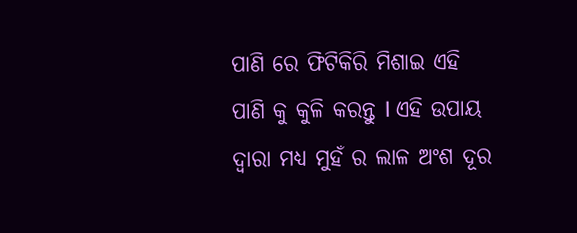ପାଣି ରେ ଫିଟିକିରି ମିଶାଇ ଏହି ପାଣି କୁ କୁଳି କରନ୍ତୁ I ଏହି ଉପାୟ ଦ୍ୱାରା ମଧ୍ୟ ମୁହଁ ର ଲାଳ ଅଂଶ ଦୂର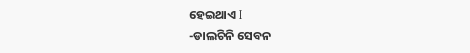ହେଇଥାଏ I
-ଡାଲଚିନି ସେବନ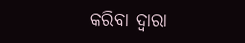କରିବା ଦ୍ୱାରା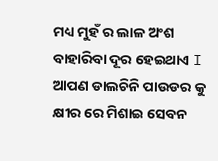ମଧ୍ୟ ମୁହଁ ର ଲାଳ ଅଂଶ ବାହାରିବା ଦୂର ହେଇଥାଏ I ଆପଣ ଡାଲଚିନି ପାଉଡର କୁ କ୍ଷୀର ରେ ମିଶାଇ ସେବନ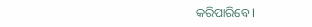କରିପାରିବେ I